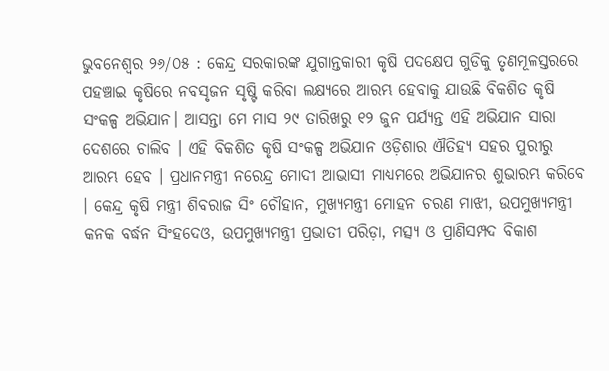ଭୁବନେଶ୍ୱର ୨୬/୦୫ : କେନ୍ଦ୍ର ସରକାରଙ୍କ ଯୁଗାନ୍ତକାରୀ କୃଷି ପଦକ୍ଷେପ ଗୁଡିକୁ ତୃଣମୂଳସ୍ତରରେ ପହଞ୍ଚାଇ କୃଷିରେ ନବସୃଜନ ସୃଷ୍ଟି କରିବା ଲକ୍ଷ୍ୟରେ ଆରମ୍ଭ ହେବାକୁ ଯାଉଛି ବିକଶିତ କୃଷି ସଂକଳ୍ପ ଅଭିଯାନ। ଆସନ୍ତା ମେ ମାସ ୨୯ ତାରିଖରୁ ୧୨ ଜୁନ ପର୍ଯ୍ୟନ୍ତ ଏହି ଅଭିଯାନ ସାରା ଦେଶରେ ଚାଲିବ । ଏହି ବିକଶିତ କୃଷି ସଂକଳ୍ପ ଅଭିଯାନ ଓଡ଼ିଶାର ଐତିହ୍ୟ ସହର ପୁରୀରୁ ଆରମ୍ଭ ହେବ । ପ୍ରଧାନମନ୍ତ୍ରୀ ନରେନ୍ଦ୍ର ମୋଦୀ ଆଭାସୀ ମାଧ୍ୟମରେ ଅଭିଯାନର ଶୁଭାରମ୍ଭ କରିବେ । କେନ୍ଦ୍ର କୃଷି ମନ୍ତ୍ରୀ ଶିବରାଜ ସିଂ ଚୌହାନ, ମୁଖ୍ୟମନ୍ତ୍ରୀ ମୋହନ ଚରଣ ମାଝୀ, ଉପମୁଖ୍ୟମନ୍ତ୍ରୀ କନକ ବର୍ଦ୍ଧନ ସିଂହଦେଓ, ଉପମୁଖ୍ୟମନ୍ତ୍ରୀ ପ୍ରଭାତୀ ପରିଡ଼ା, ମତ୍ସ୍ୟ ଓ ପ୍ରାଣିସମ୍ପଦ ବିକାଶ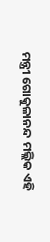ମନ୍ତ୍ରୀ ଗୋକୁଳାନନ୍ଦ ମଲ୍ଲିକ ଏହି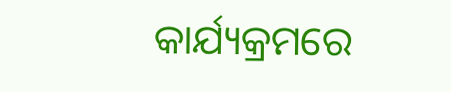କାର୍ଯ୍ୟକ୍ରମରେ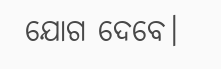ଯୋଗ ଦେବେ।